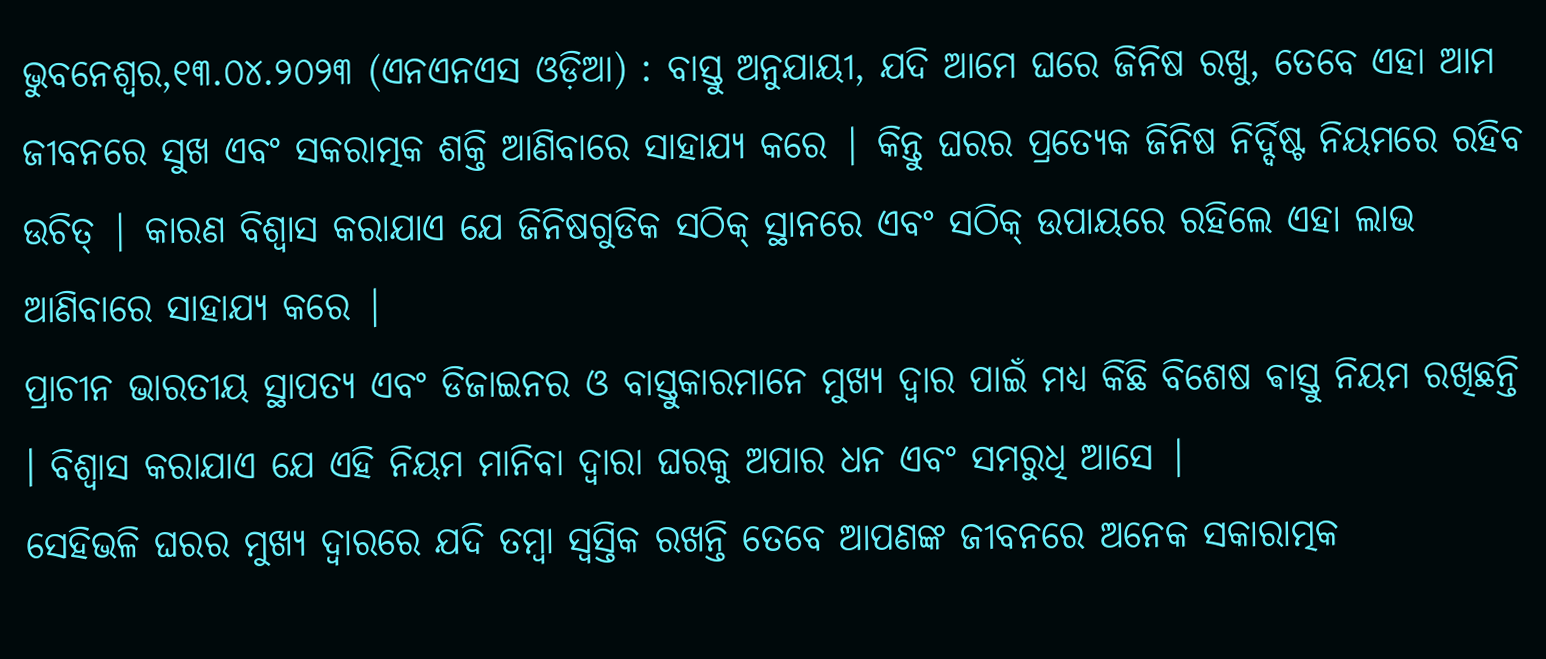ଭୁବନେଶ୍ୱର,୧୩.୦୪.୨୦୨୩ (ଏନଏନଏସ ଓଡ଼ିଆ) : ବାସ୍ତୁ ଅନୁଯାୟୀ, ଯଦି ଆମେ ଘରେ ଜିନିଷ ରଖୁ, ତେବେ ଏହା ଆମ ଜୀବନରେ ସୁଖ ଏବଂ ସକରାତ୍ମକ ଶକ୍ତି ଆଣିବାରେ ସାହାଯ୍ୟ କରେ | କିନ୍ତୁ ଘରର ପ୍ରତ୍ୟେକ ଜିନିଷ ନିର୍ଦ୍ଦିଷ୍ଟ ନିୟମରେ ରହିବ ଉଚିତ୍ | କାରଣ ବିଶ୍ୱାସ କରାଯାଏ ଯେ ଜିନିଷଗୁଡିକ ସଠିକ୍ ସ୍ଥାନରେ ଏବଂ ସଠିକ୍ ଉପାୟରେ ରହିଲେ ଏହା ଲାଭ ଆଣିବାରେ ସାହାଯ୍ୟ କରେ |
ପ୍ରାଚୀନ ଭାରତୀୟ ସ୍ଥାପତ୍ୟ ଏବଂ ଡିଜାଇନର ଓ ବାସ୍ତୁକାରମାନେ ମୁଖ୍ୟ ଦ୍ୱାର ପାଇଁ ମଧ୍ୟ କିଛି ବିଶେଷ ଵାସ୍ତୁ ନିୟମ ରଖିଛନ୍ତି । ବିଶ୍ୱାସ କରାଯାଏ ଯେ ଏହି ନିୟମ ମାନିବା ଦ୍ୱାରା ଘରକୁ ଅପାର ଧନ ଏବଂ ସମରୁଧି ଆସେ |
ସେହିଭଳି ଘରର ମୁଖ୍ୟ ଦ୍ୱାରରେ ଯଦି ତମ୍ବା ସ୍ୱସ୍ତିକ ରଖନ୍ତି ତେବେ ଆପଣଙ୍କ ଜୀବନରେ ଅନେକ ସକାରାତ୍ମକ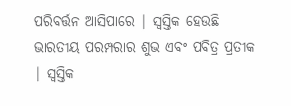ପରିବର୍ତ୍ତନ ଆସିପାରେ | ସ୍ଵସ୍ତିକ ହେଉଛି ଭାରତୀୟ ପରମ୍ପରାର ଶୁଭ ଏବଂ ପବିତ୍ର ପ୍ରତୀକ | ସ୍ୱସ୍ତିକ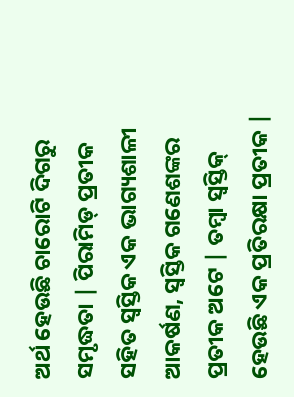ଅର୍ଥ ହେଉଛି ଚାରୋଟି ଦିଗରୁ ସମୃଦ୍ଧତା | ପିରାମିଡ୍ ପ୍ରତୀକ ସହିତ ସ୍ୱସ୍ତିକ ଏକ ଭାଗ୍ୟଶାଳୀ ଆକର୍ଷଣ, ସ୍ୱସ୍ତିକ ଗଣେଶଙ୍କର ପ୍ରତୀକ ଅଟେ | ତମ୍ବା ସ୍ଵସ୍ତିକ୍ ହେଉଛି ଏକ ପ୍ରତିରକ୍ଷା ପ୍ରତୀକ |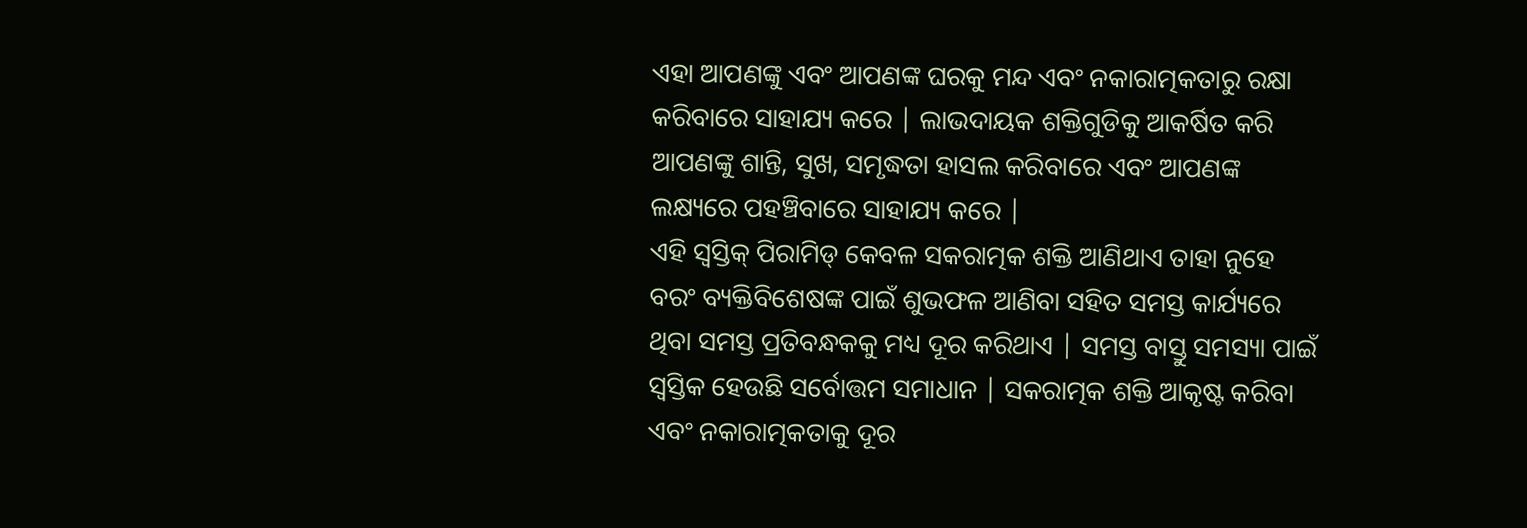ଏହା ଆପଣଙ୍କୁ ଏବଂ ଆପଣଙ୍କ ଘରକୁ ମନ୍ଦ ଏବଂ ନକାରାତ୍ମକତାରୁ ରକ୍ଷା କରିବାରେ ସାହାଯ୍ୟ କରେ | ଲାଭଦାୟକ ଶକ୍ତିଗୁଡିକୁ ଆକର୍ଷିତ କରି ଆପଣଙ୍କୁ ଶାନ୍ତି, ସୁଖ, ସମୃଦ୍ଧତା ହାସଲ କରିବାରେ ଏବଂ ଆପଣଙ୍କ ଲକ୍ଷ୍ୟରେ ପହଞ୍ଚିବାରେ ସାହାଯ୍ୟ କରେ |
ଏହି ସ୍ଵସ୍ତିକ୍ ପିରାମିଡ୍ କେବଳ ସକରାତ୍ମକ ଶକ୍ତି ଆଣିଥାଏ ତାହା ନୁହେ ବରଂ ବ୍ୟକ୍ତିବିଶେଷଙ୍କ ପାଇଁ ଶୁଭଫଳ ଆଣିବା ସହିତ ସମସ୍ତ କାର୍ଯ୍ୟରେ ଥିବା ସମସ୍ତ ପ୍ରତିବନ୍ଧକକୁ ମଧ୍ୟ ଦୂର କରିଥାଏ | ସମସ୍ତ ବାସ୍ତୁ ସମସ୍ୟା ପାଇଁ ସ୍ୱସ୍ତିକ ହେଉଛି ସର୍ବୋତ୍ତମ ସମାଧାନ | ସକରାତ୍ମକ ଶକ୍ତି ଆକୃଷ୍ଟ କରିବା ଏବଂ ନକାରାତ୍ମକତାକୁ ଦୂର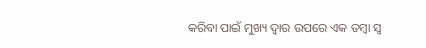କରିବା ପାଇଁ ମୁଖ୍ୟ ଦ୍ୱାର ଉପରେ ଏକ ତମ୍ବା ସ୍ଵ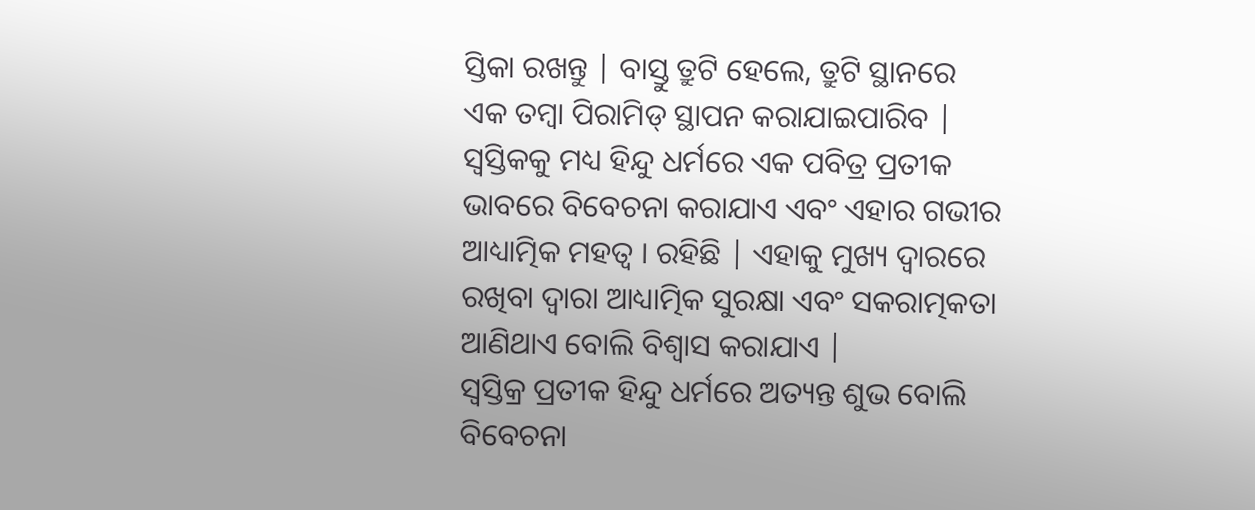ସ୍ତିକା ରଖନ୍ତୁ | ବାସ୍ତୁ ତ୍ରୁଟି ହେଲେ, ତ୍ରୁଟି ସ୍ଥାନରେ ଏକ ତମ୍ବା ପିରାମିଡ୍ ସ୍ଥାପନ କରାଯାଇପାରିବ |
ସ୍ଵସ୍ତିକକୁ ମଧ୍ୟ ହିନ୍ଦୁ ଧର୍ମରେ ଏକ ପବିତ୍ର ପ୍ରତୀକ ଭାବରେ ବିବେଚନା କରାଯାଏ ଏବଂ ଏହାର ଗଭୀର ଆଧ୍ୟାତ୍ମିକ ମହତ୍ୱ । ରହିଛି | ଏହାକୁ ମୁଖ୍ୟ ଦ୍ୱାରରେ ରଖିବା ଦ୍ୱାରା ଆଧ୍ୟାତ୍ମିକ ସୁରକ୍ଷା ଏବଂ ସକରାତ୍ମକତା ଆଣିଥାଏ ବୋଲି ବିଶ୍ୱାସ କରାଯାଏ |
ସ୍ଵସ୍ତିକ୍ର ପ୍ରତୀକ ହିନ୍ଦୁ ଧର୍ମରେ ଅତ୍ୟନ୍ତ ଶୁଭ ବୋଲି ବିବେଚନା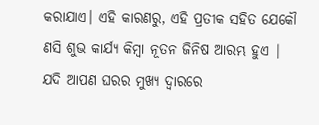କରାଯାଏ। ଏହି କାରଣରୁ, ଏହି ପ୍ରତୀକ ସହିତ ଯେକୌ ଣସି ଶୁଭ କାର୍ଯ୍ୟ କିମ୍ବା ନୂତନ ଜିନିଷ ଆରମ୍ଭ ହୁଏ | ଯଦି ଆପଣ ଘରର ମୁଖ୍ୟ ଦ୍ୱାରରେ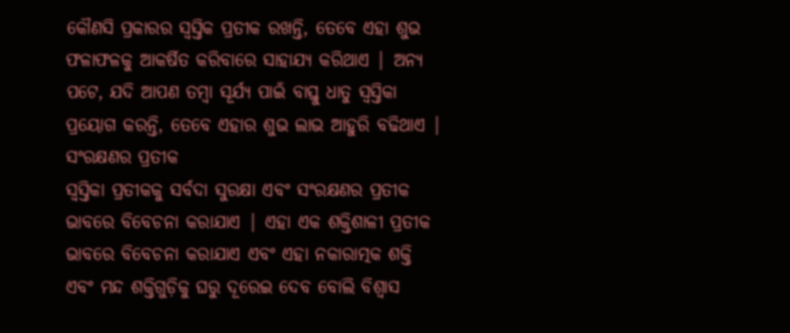କୌଣସି ପ୍ରକାରର ସ୍ୱସ୍ତିକ ପ୍ରତୀକ ରଖନ୍ତି, ତେବେ ଏହା ଶୁଭ ଫଳାଫଳକୁ ଆକର୍ଷିତ କରିବାରେ ସାହାଯ୍ୟ କରିଥାଏ | ଅନ୍ୟ ପଟେ, ଯଦି ଆପଣ ତମ୍ବା ସୂର୍ଯ୍ୟ ପାଇଁ ବାସ୍ତୁ ଧାତୁ ସ୍ଵସ୍ତିକା ପ୍ରୟୋଗ କରନ୍ତି, ତେବେ ଏହାର ଶୁଭ ଲାଭ ଆହୁରି ବଢିଥାଏ |
ସଂରକ୍ଷଣର ପ୍ରତୀକ
ସ୍ଵସ୍ତିକା ପ୍ରତୀକକୁ ସର୍ବଦା ସୁରକ୍ଷା ଏବଂ ସଂରକ୍ଷଣର ପ୍ରତୀକ ଭାବରେ ବିବେଚନା କରାଯାଏ | ଏହା ଏକ ଶକ୍ତିଶାଳୀ ପ୍ରତୀକ ଭାବରେ ବିବେଚନା କରାଯାଏ ଏବଂ ଏହା ନକାରାତ୍ମକ ଶକ୍ତି ଏବଂ ମନ୍ଦ ଶକ୍ତିଗୁଡ଼ିକୁ ଘରୁ ଦୂରେଇ ଦେବ ବୋଲି ବିଶ୍ୱାସ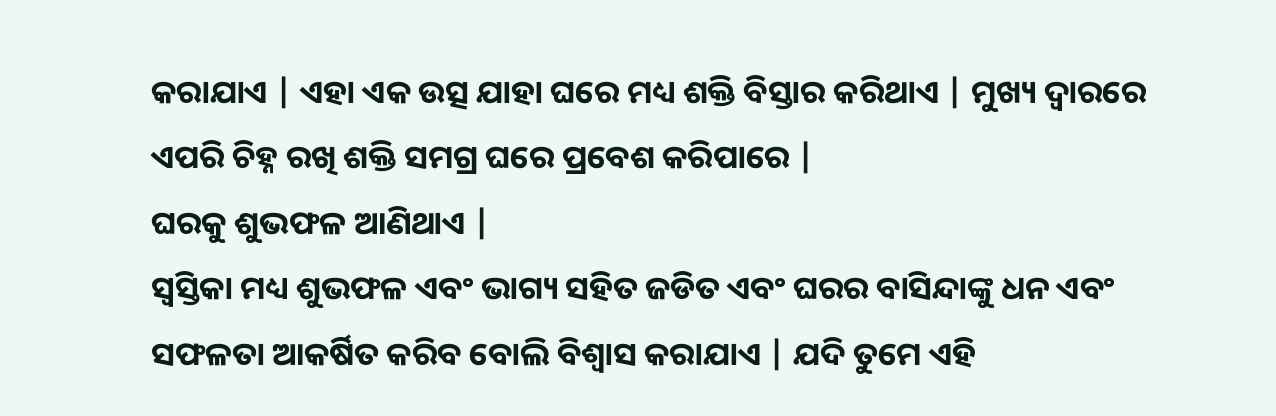କରାଯାଏ | ଏହା ଏକ ଉତ୍ସ ଯାହା ଘରେ ମଧ୍ୟ ଶକ୍ତି ବିସ୍ତାର କରିଥାଏ | ମୁଖ୍ୟ ଦ୍ୱାରରେ ଏପରି ଚିହ୍ନ ରଖି ଶକ୍ତି ସମଗ୍ର ଘରେ ପ୍ରବେଶ କରିପାରେ |
ଘରକୁ ଶୁଭଫଳ ଆଣିଥାଏ |
ସ୍ଵସ୍ତିକା ମଧ୍ୟ ଶୁଭଫଳ ଏବଂ ଭାଗ୍ୟ ସହିତ ଜଡିତ ଏବଂ ଘରର ବାସିନ୍ଦାଙ୍କୁ ଧନ ଏବଂ ସଫଳତା ଆକର୍ଷିତ କରିବ ବୋଲି ବିଶ୍ୱାସ କରାଯାଏ | ଯଦି ତୁମେ ଏହି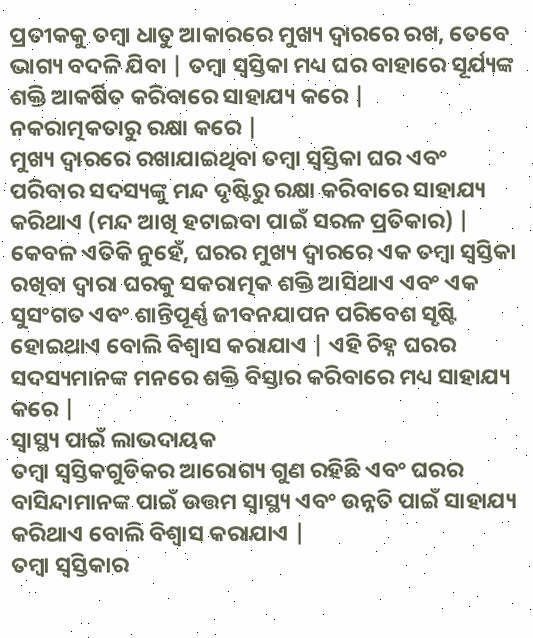ପ୍ରତୀକକୁ ତମ୍ବା ଧାତୁ ଆକାରରେ ମୁଖ୍ୟ ଦ୍ୱାରରେ ରଖ, ତେବେ ଭାଗ୍ୟ ବଦଳି ଯିବା | ତମ୍ବା ସ୍ଵସ୍ତିକା ମଧ୍ୟ ଘର ବାହାରେ ସୂର୍ଯ୍ୟଙ୍କ ଶକ୍ତି ଆକର୍ଷିତ କରିବାରେ ସାହାଯ୍ୟ କରେ |
ନକରାତ୍ମକତାରୁ ରକ୍ଷା କରେ |
ମୁଖ୍ୟ ଦ୍ୱାରରେ ରଖାଯାଇଥିବା ତମ୍ବା ସ୍ଵସ୍ତିକା ଘର ଏବଂ ପରିବାର ସଦସ୍ୟଙ୍କୁ ମନ୍ଦ ଦୃଷ୍ଟିରୁ ରକ୍ଷା କରିବାରେ ସାହାଯ୍ୟ କରିଥାଏ (ମନ୍ଦ ଆଖି ହଟାଇବା ପାଇଁ ସରଳ ପ୍ରତିକାର) | କେବଳ ଏତିକି ନୁହେଁ, ଘରର ମୁଖ୍ୟ ଦ୍ୱାରରେ ଏକ ତମ୍ବା ସ୍ଵସ୍ତିକା ରଖିବା ଦ୍ୱାରା ଘରକୁ ସକରାତ୍ମକ ଶକ୍ତି ଆସିଥାଏ ଏବଂ ଏକ ସୁସଂଗତ ଏବଂ ଶାନ୍ତିପୂର୍ଣ୍ଣ ଜୀବନଯାପନ ପରିବେଶ ସୃଷ୍ଟି ହୋଇଥାଏ ବୋଲି ବିଶ୍ୱାସ କରାଯାଏ | ଏହି ଚିହ୍ନ ଘରର ସଦସ୍ୟମାନଙ୍କ ମନରେ ଶକ୍ତି ବିସ୍ତାର କରିବାରେ ମଧ୍ୟ ସାହାଯ୍ୟ କରେ |
ସ୍ୱାସ୍ଥ୍ୟ ପାଇଁ ଲାଭଦାୟକ
ତମ୍ବା ସ୍ଵସ୍ତିକଗୁଡିକର ଆରୋଗ୍ୟ ଗୁଣ ରହିଛି ଏବଂ ଘରର ବାସିନ୍ଦାମାନଙ୍କ ପାଇଁ ଉତ୍ତମ ସ୍ୱାସ୍ଥ୍ୟ ଏବଂ ଉନ୍ନତି ପାଇଁ ସାହାଯ୍ୟ କରିଥାଏ ବୋଲି ବିଶ୍ୱାସ କରାଯାଏ |
ତମ୍ବା ସ୍ଵସ୍ତିକାର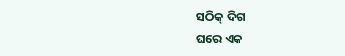ସଠିକ୍ ଦିଗ
ଘରେ ଏକ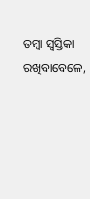ତମ୍ବା ସ୍ଵସ୍ତିକା ରଖିବାବେଳେ,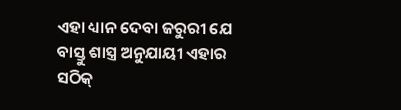ଏହା ଧ୍ୟାନ ଦେବା ଜରୁରୀ ଯେ ବାସ୍ତୁ ଶାସ୍ତ୍ର ଅନୁଯାୟୀ ଏହାର ସଠିକ୍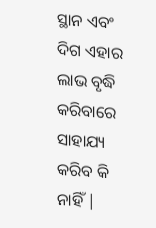ସ୍ଥାନ ଏବଂ ଦିଗ ଏହାର ଲାଭ ବୃଦ୍ଧି କରିବାରେ ସାହାଯ୍ୟ କରିବ କି ନାହିଁ |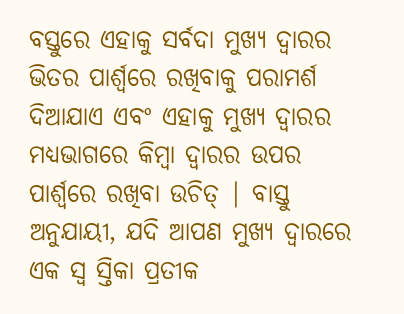ବସ୍ତୁରେ ଏହାକୁ ସର୍ବଦା ମୁଖ୍ୟ ଦ୍ୱାରର ଭିତର ପାର୍ଶ୍ୱରେ ରଖିବାକୁ ପରାମର୍ଶ ଦିଆଯାଏ ଏବଂ ଏହାକୁ ମୁଖ୍ୟ ଦ୍ୱାରର ମଧ୍ୟଭାଗରେ କିମ୍ବା ଦ୍ୱାରର ଉପର ପାର୍ଶ୍ୱରେ ରଖିବା ଉଚିତ୍ | ବାସ୍ତୁ ଅନୁଯାୟୀ, ଯଦି ଆପଣ ମୁଖ୍ୟ ଦ୍ୱାରରେ ଏକ ସ୍ଵ ସ୍ତିକା ପ୍ରତୀକ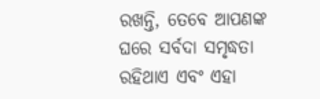ରଖନ୍ତି, ତେବେ ଆପଣଙ୍କ ଘରେ ସର୍ବଦା ସମୃଦ୍ଧତା ରହିଥାଏ ଏବଂ ଏହା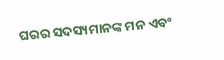ଘରର ସଦସ୍ୟମାନଙ୍କ ମନ ଏବଂ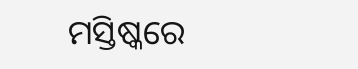ମସ୍ତିଷ୍କରେ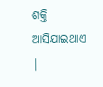ଶକ୍ତି ଆସିଯାଇଥାଏ |